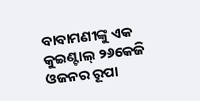ବାବାମଣୀଙ୍କୁ ଏକ କୁଇଣ୍ଟାଲ୍ ୨୬କେଜି ଓଜନର ରୂପା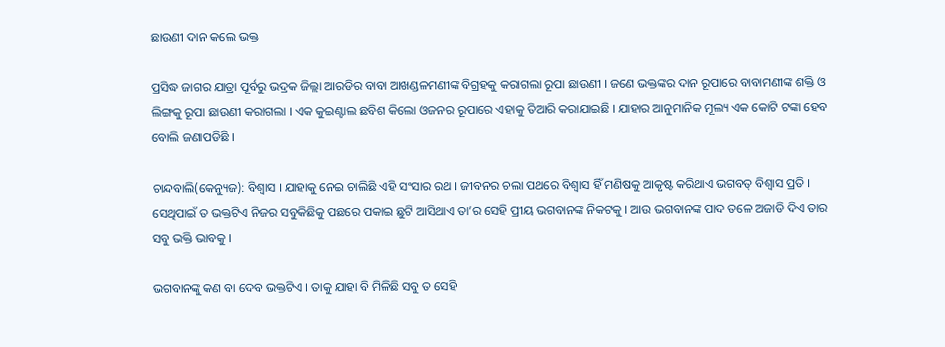ଛାଉଣୀ ଦାନ କଲେ ଭକ୍ତ

ପ୍ରସିଦ୍ଧ ଜାଗର ଯାତ୍ରା ପୂର୍ବରୁ ଭଦ୍ରକ ଜିଲ୍ଲା ଆରଡିର ବାବା ଆଖଣ୍ଡଳମଣୀଙ୍କ ବିଗ୍ରହକୁ କରାଗଲା ରୂପା ଛାଉଣୀ । ଜଣେ ଭକ୍ତଙ୍କର ଦାନ ରୂପାରେ ବାବାମଣୀଙ୍କ ଶକ୍ତି ଓ ଲିଙ୍ଗକୁ ରୂପା ଛାଉଣୀ କରାଗଲା । ଏକ କୁଇଣ୍ଟାଲ ଛବିଶ କିଲୋ ଓଜନର ରୂପାରେ ଏହାକୁ ତିଆରି କରାଯାଇଛି । ଯାହାର ଆନୁମାନିକ ମୂଲ୍ୟ ଏକ କୋଟି ଟଙ୍କା ହେବ ବୋଲି ଜଣାପଡିଛି ।

ଚାନ୍ଦବାଲି(କେନ୍ୟୁଜ): ବିଶ୍ୱାସ । ଯାହାକୁ ନେଇ ଚାଲିଛି ଏହି ସଂସାର ରଥ । ଜୀବନର ଚଲା ପଥରେ ବିଶ୍ୱାସ ହିଁ ମଣିଷକୁ ଆକୃଷ୍ଟ କରିଥାଏ ଭଗବତ୍ ବିଶ୍ୱାସ ପ୍ରତି । ସେଥିପାଇଁ ତ ଭକ୍ତଟିଏ ନିଜର ସବୁକିଛିକୁ ପଛରେ ପକାଇ ଛୁଟି ଆସିଥାଏ ତା’ର ସେହି ପ୍ରୀୟ ଭଗବାନଙ୍କ ନିକଟକୁ । ଆଉ ଭଗବାନଙ୍କ ପାଦ ତଳେ ଅଜାଡି ଦିଏ ତାର ସବୁ ଭକ୍ତି ଭାବକୁ ।

ଭଗବାନଙ୍କୁ କଣ ବା ଦେବ ଭକ୍ତଟିଏ । ତାକୁ ଯାହା ବି ମିଳିଛି ସବୁ ତ ସେହି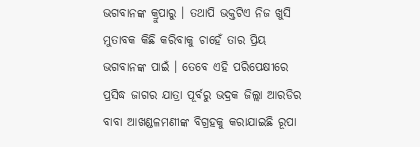ଭଗବାନଙ୍କ କ୍ରୁପାରୁ । ତଥାପି ଭକ୍ତଟିଏ ନିଜ ଖୁସି ମୁତାବକ କିଛି କରିବାକୁ ଚାହେଁ ତାର ପ୍ରିୟ ଭଗବାନଙ୍କ ପାଇଁ । ତେବେ ଏହି ପରିପେକ୍ଷୀରେ ପ୍ରସିଦ୍ଧ ଜାଗର ଯାତ୍ରା ପୂର୍ବରୁ ଭଦ୍ରକ ଜିଲ୍ଲା ଆରଡିର ବାବା ଆଖଣ୍ଡଳମଣୀଙ୍କ ବିଗ୍ରହକୁ କରାଯାଇଛି ରୂପା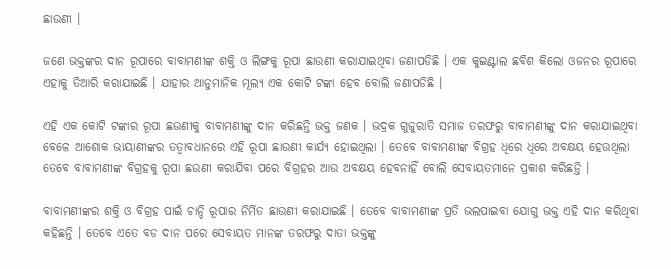ଛାଉଣୀ ।

ଜଣେ ଭକ୍ତଙ୍କର ଦାନ ରୂପାରେ ବାବାମଣୀଙ୍କ ଶକ୍ତି ଓ ଲିଙ୍ଗକୁ ରୂପା ଛାଉଣୀ କରାଯାଇଥିବା ଜଣାପଡିଛି । ଏକ କୁଇଣ୍ଟାଲ ଛବିଶ କିଲୋ ଓଜନର ରୂପାରେ ଏହାକୁ ତିଆରି କରାଯାଇଛି । ଯାହାର ଆନୁମାନିକ ମୂଲ୍ୟ ଏକ କୋଟି ଟଙ୍କା ହେବ ବୋଲି ଜଣାପଡିଛି ।

ଏହି ଏକ କୋଟି ଟଙ୍କାର ରୂପା ଛଉଣୀକୁ ବାବାମଣୀଙ୍କୁ ଦାନ କରିଛନ୍ତି ଭକ୍ତ ଜଣକ । ଭଦ୍ରକ ଗୁଜୁରାତି ସମାଜ ତରଫରୁ ବାବାମଣୀଙ୍କୁ ଦାନ କରାଯାଇଥିବା ବେଳେ ଆଶୋକ ଭାୟାଣୀଙ୍କର ତତ୍ଵାବଧାନରେ ଏହି ରୂପା ଛାଉଣୀ କାର୍ଯ୍ୟ ହୋଇଥିଲା । ତେବେ ବାବାମଣୀଙ୍କ ବିଗ୍ରହ ଧିରେ ଧିରେ ଅବକ୍ଷୟ ହେଉଥିଲା ତେବେ ବାବାମଣୀଙ୍କ ବିଗ୍ରହକୁ ରୂପା ଛଉଣୀ କରାଯିବା ପରେ ବିଗ୍ରହର ଆଉ ଅବକ୍ଷୟ ହେବନାହିଁ ବୋଲି ସେବାୟତମାନେ ପ୍ରକାଶ କରିଛନ୍ତି ।

ବାବାମଣୀଙ୍କର ଶକ୍ତି ଓ ବିଗ୍ରହ ପାଇଁ ଚାନ୍ଦି ରୂପାର ନିର୍ମିତ ଛାଉଣୀ କରାଯାଇଛି । ତେବେ ବାବାମଣୀଙ୍କ ପ୍ରତି ଭଲପାଇବା ଯୋଗୁ ଭକ୍ତ ଏହି ଦାନ କରିଥିବା କହିଛନ୍ତି । ତେବେ ଏତେ ବଡ ଦାନ ପରେ ସେବାୟତ ମାନଙ୍କ ତରଫରୁ ଦାତା ଭକ୍ତଙ୍କୁ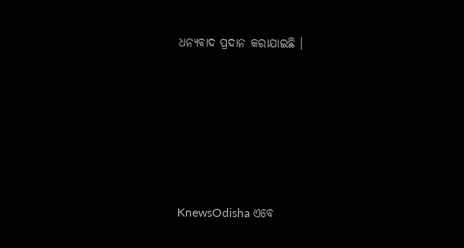ଧନ୍ୟବାଦ ପ୍ରଦାନ କରାଯାଇଛି ।






KnewsOdisha ଏବେ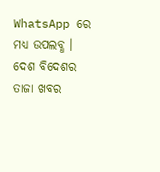WhatsApp ରେ ମଧ୍ୟ ଉପଲବ୍ଧ । ଦେଶ ବିଦେଶର ତାଜା ଖବର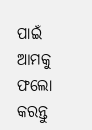ପାଇଁ ଆମକୁ ଫଲୋ କରନ୍ତୁ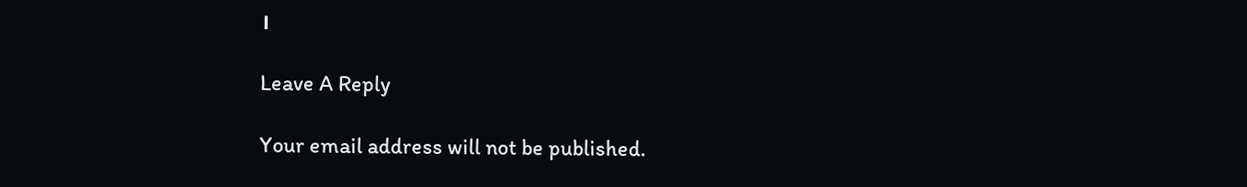।

Leave A Reply

Your email address will not be published.